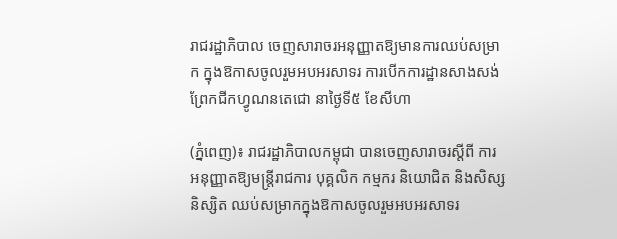រាជរដ្ឋាភិបាល ចេញសារាចរអនុញ្ញាតឱ្យមានការឈប់សម្រាក ក្នុងឱកាសចូលរួមអបអរសាទរ ការបើកការដ្ឋានសាងសង់ ព្រែកជីកហ្វូណនតេជោ នាថ្ងៃទី៥ ខែសីហា

(ភ្នំពេញ)៖ រាជរដ្ឋាភិបាលកម្ពុជា បានចេញសារាចរស្តីពី ការអនុញ្ញាតឱ្យមន្ត្រីរាជការ បុគ្គលិក កម្មករ និយោជិត និងសិស្ស និស្សិត ឈប់សម្រាកក្នុងឱកាសចូលរួមអបអរសាទរ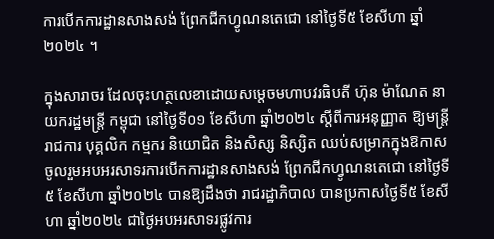ការបើកការដ្ឋានសាងសង់ ព្រែកជីកហ្វូណនតេជោ នៅថ្ងៃទី៥ ខែសីហា ឆ្នាំ២០២៤ ។

ក្នុងសារាចរ ដែលចុះហត្ថលេខាដោយសម្ដេចមហាបវរធិបតី ហ៊ុន ម៉ាណែត នាយករដ្ឋមន្ត្រី កម្ពុជា នៅថ្ងៃទី០១ ខែសីហា ឆ្នាំ២០២៤ ស្តីពីការអនុញ្ញាត ឱ្យមន្ត្រីរាជការ បុគ្គលិក កម្មករ និយោជិត និងសិស្ស និស្សិត ឈប់សម្រាកក្នុងឱកាសចូលរួមអបអរសាទរការបើកការដ្ឋានសាងសង់ ព្រែកជីកហ្វូណនតេជោ នៅថ្ងៃទី៥ ខែសីហា ឆ្នាំ២០២៤ បានឱ្យដឹងថា រាជរដ្ឋាភិបាល បានប្រកាសថ្ងៃទី៥ ខែសីហា ឆ្នាំ២០២៤ ជាថ្ងៃអបអរសាទរផ្លូវការ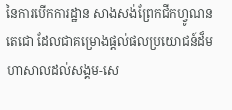នៃការបើកការដ្ឋាន សាងសង់ព្រែកជីកហ្វូណនតេជោ ដែលជាគម្រោងផ្តល់ផលប្រយោជន៍ដ៏មហាសាលដល់សង្គម-សេ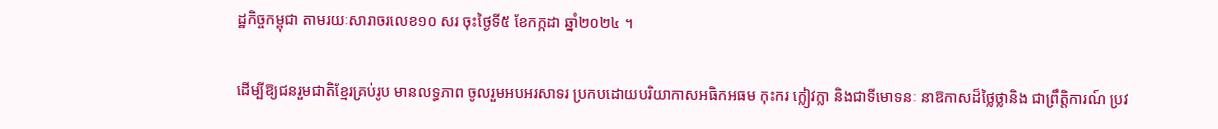ដ្ឋកិច្ចកម្ពុជា តាមរយៈសារាចរលេខ១០ សរ ចុះថ្ងៃទី៥ ខែកក្កដា ឆ្នាំ២០២៤ ។

ដើម្បីឱ្យជនរួមជាតិខ្មែរគ្រប់រូប មានលទ្ធភាព ចូលរួមអបអរសាទរ ប្រកបដោយបរិយាកាសអធិកអធម កុះករ ក្លៀវក្លា និងជាទីមោទនៈ នាឱកាសដ៏ថ្លៃថ្លានិង ជាព្រឹត្តិការណ៍ ប្រវ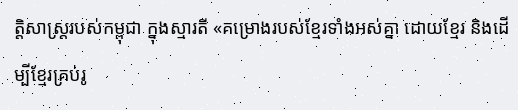ត្តិសាស្ត្ររបស់កម្ពុជា ក្នុងស្មារតី «គម្រោងរបស់ខ្មែរទាំងអស់គ្នា ដោយខ្មែរ និងដើម្បីខ្មែរគ្រប់រូ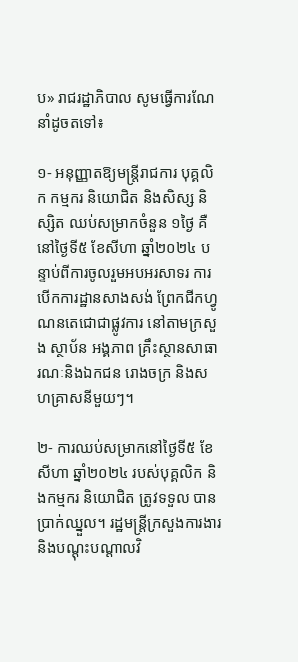ប» រាជរដ្ឋាភិបាល សូមធ្វើការណែនាំដូចតទៅ៖

១- អនុញ្ញាតឱ្យមន្ត្រីរាជការ បុគ្គលិក កម្មករ និយោជិត និងសិស្ស និស្សិត ឈប់សម្រាកចំនួន ១ថ្ងៃ គឺនៅថ្ងៃទី៥ ខែសីហា ឆ្នាំ២០២៤ បន្ទាប់ពីការចូលរួមអបអរសាទរ ការបើកការដ្ឋានសាងសង់ ព្រែកជីកហ្វូណនតេជោជាផ្លូវការ នៅតាមក្រសួង ស្ថាប័ន អង្គភាព គ្រឹះស្ថានសាធារណៈនិងឯកជន រោងចក្រ និងសហគ្រាសនីមួយៗ។

២- ការឈប់សម្រាកនៅថ្ងៃទី៥ ខែសីហា ឆ្នាំ២០២៤ របស់បុគ្គលិក និងកម្មករ និយោជិត ត្រូវទទួល បានប្រាក់ឈ្នួល។ រដ្ឋមន្ត្រីក្រសួងការងារនិងបណ្តុះបណ្តាលវិ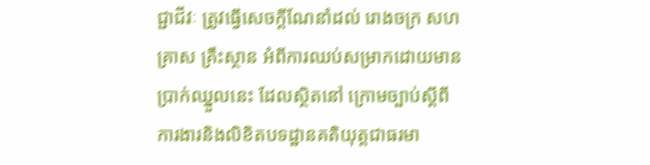ជ្ជាជីវៈ ត្រូវធ្វើសេចក្តីណែនាំដល់ រោងចក្រ សហគ្រាស គ្រឹះស្ថាន អំពីការឈប់សម្រាកដោយមានប្រាក់ឈ្នួលនេះ ដែលស្ថិតនៅ ក្រោមច្បាប់ស្តីពីការងារនិងលិខិតបទដ្ឋានគតិយុត្តជាធរមា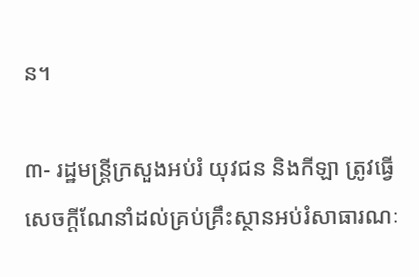ន។

៣- រដ្ឋមន្ត្រីក្រសួងអប់រំ យុវជន និងកីឡា ត្រូវធ្វើសេចក្តីណែនាំដល់គ្រប់គ្រឹះស្ថានអប់រំសាធារណៈ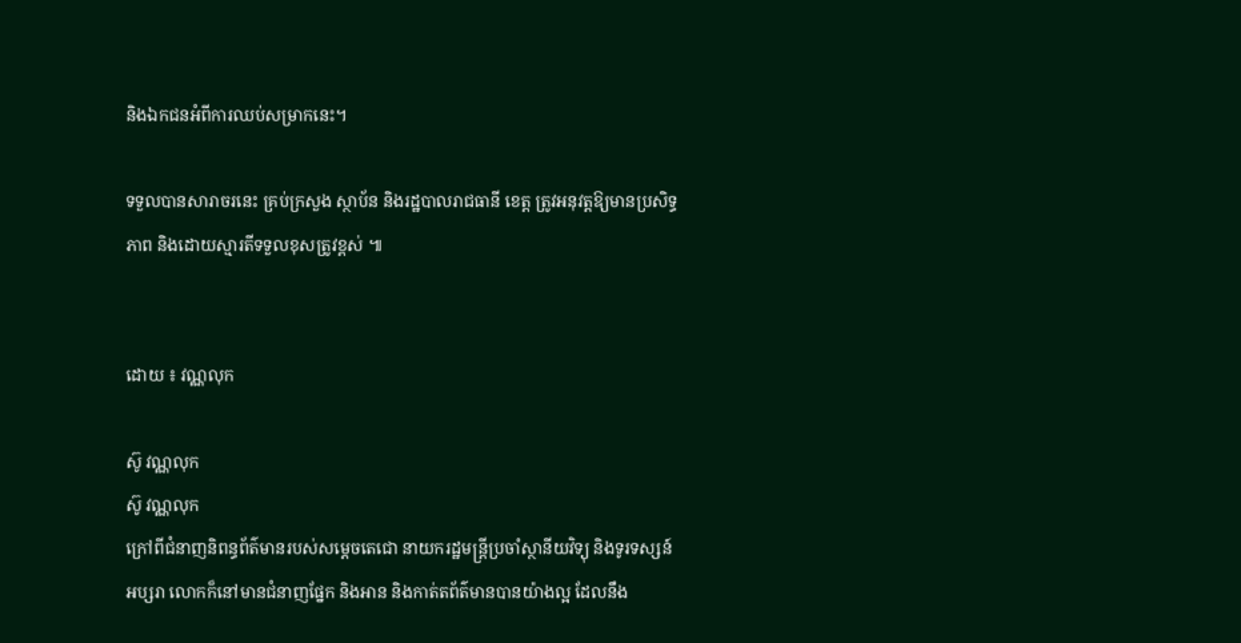និងឯកជនអំពីការឈប់សម្រាកនេះ។

ទទួលបានសារាចរនេះ គ្រប់ក្រសួង ស្ថាប័ន និងរដ្ឋបាលរាជធានី ខេត្ត ត្រូវអនុវត្តឱ្យមានប្រសិទ្ធភាព និងដោយស្មារតីទទួលខុសត្រូវខ្ពស់ ៕


ដោយ ៖ វណ្ណលុក

ស៊ូ វណ្ណលុក
ស៊ូ វណ្ណលុក
ក្រៅពីជំនាញនិពន្ធព័ត៌មានរបស់សម្ដេចតេជោ នាយករដ្ឋមន្ត្រីប្រចាំស្ថានីយវិទ្យុ និងទូរទស្សន៍អប្សរា លោកក៏នៅមានជំនាញផ្នែក និងអាន និងកាត់តព័ត៌មានបានយ៉ាងល្អ ដែលនឹង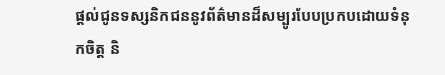ផ្ដល់ជូនទស្សនិកជននូវព័ត៌មានដ៏សម្បូរបែបប្រកបដោយទំនុកចិត្ត និ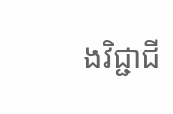ងវិជ្ជាជី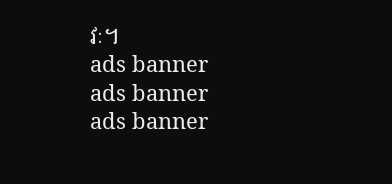វៈ។
ads banner
ads banner
ads banner